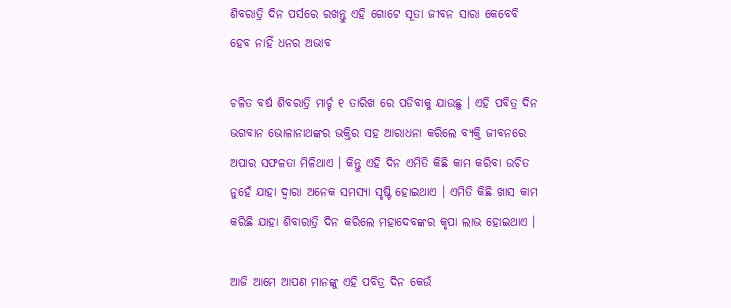ଶିବରାତ୍ରି ଦିନ ପର୍ସରେ ରଖନ୍ତୁ ଏହି ଗୋଟେ ସୂତା ଜୀବନ ସାରା କେବେବି ହେବ ନାହିଁ ଧନର ଅଭାବ

ଚଳିତ ବର୍ଷ ଶିବରାତ୍ରି ମାର୍ଚ୍ଚ ୧ ତାରିଖ ରେ ପଡିବାକୁ ଯାଉଛୁ । ଏହି ପବିତ୍ର ଦିନ ଭଗବାନ ଭୋଳାନାଥଙ୍କର ଭକ୍ତିର ସହ ଆରାଧନା କରିଲେ ବ୍ୟକ୍ତି ଜୀବନରେ ଅପାର ସଫଳତା ମିଳିଥାଏ । କିନ୍ତୁ ଏହି ଦିନ ଏମିତି କିଛି କାମ କରିବା ଉଚିତ ନୁହେଁ ଯାହା ଦ୍ଵାରା ଅନେକ ସମସ୍ଯା ସୃଷ୍ଟି ହୋଇଥାଏ । ଏମିତି କିଛି ଖାସ କାମ କରିଛି ଯାହା ଶିବାରାତ୍ରି ଦିନ କରିଲେ ମହାଦେବଙ୍କର କୃପା ଲାଭ ହୋଇଥାଏ ।

ଆଜି ଆମେ ଆପଣ ମାନଙ୍କୁ ଏହି ପବିତ୍ର ଦିନ କେଉଁ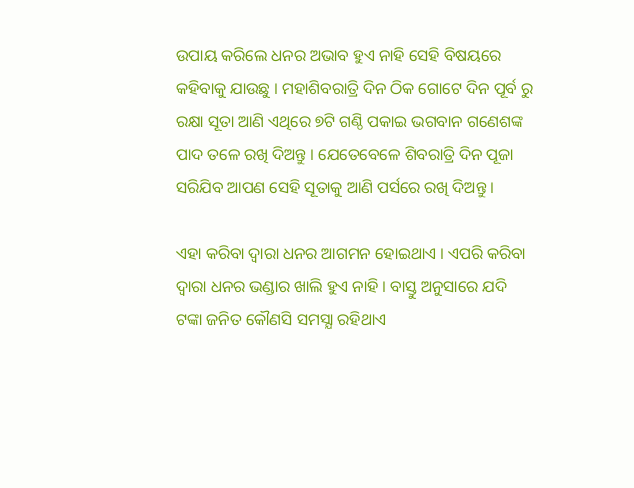ଉପାୟ କରିଲେ ଧନର ଅଭାବ ହୁଏ ନାହି ସେହି ବିଷୟରେ କହିବାକୁ ଯାଉଛୁ । ମହାଶିବରାତ୍ରି ଦିନ ଠିକ ଗୋଟେ ଦିନ ପୂର୍ବ ରୁ ରକ୍ଷା ସୂତା ଆଣି ଏଥିରେ ୭ଟି ଗଣ୍ଠି ପକାଇ ଭଗବାନ ଗଣେଶଙ୍କ ପାଦ ତଳେ ରଖି ଦିଅନ୍ତୁ । ଯେତେବେଳେ ଶିବରାତ୍ରି ଦିନ ପୂଜା ସରିଯିବ ଆପଣ ସେହି ସୂତାକୁ ଆଣି ପର୍ସରେ ରଖି ଦିଅନ୍ତୁ ।

ଏହା କରିବା ଦ୍ଵାରା ଧନର ଆଗମନ ହୋଇଥାଏ । ଏପରି କରିବା ଦ୍ଵାରା ଧନର ଭଣ୍ଡାର ଖାଲି ହୁଏ ନାହି । ବାସ୍ତୁ ଅନୁସାରେ ଯଦି ଟଙ୍କା ଜନିତ କୌଣସି ସମସ୍ଯା ରହିଥାଏ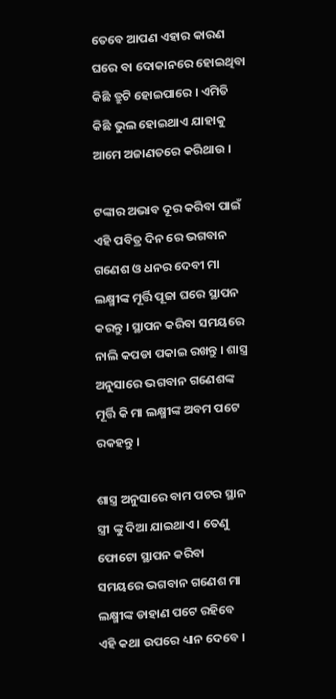ତେବେ ଆପଣ ଏହାର କାରଣ ଘରେ ବା ଦୋକାନରେ ହୋଇଥିବା କିଛି ତ୍ରୁଟି ହୋଇପାରେ । ଏମିତି କିଛି ଭୁଲ ହୋଇଥାଏ ଯାହାକୁ ଆମେ ଅଜାଣତରେ କରିଥାଉ ।

ଟଙ୍କାର ଅଭାବ ଦୂର କରିବା ପାଇଁ ଏହି ପବିତ୍ର ଦିନ ରେ ଭଗବାନ ଗଣେଶ ଓ ଧନର ଦେବୀ ମା ଲକ୍ଷ୍ମୀଙ୍କ ମୂର୍ତ୍ତି ପୂଜା ଘରେ ସ୍ଥାପନ କରନ୍ତୁ । ସ୍ଥାପନ କରିବା ସମୟରେ ନାଲି କପଡା ପକାଇ ରଖନ୍ତୁ । ଶାସ୍ତ୍ର ଅନୁସାରେ ଭଗବାନ ଗଣେଶଙ୍କ ମୂର୍ତ୍ତି କି ମା ଲକ୍ଷ୍ମୀଙ୍କ ଅବମ ପଟେ ରକହନ୍ତୁ ।

ଶାସ୍ତ୍ର ଅନୁସାରେ ବାମ ପଟର ସ୍ଥାନ ସ୍ତ୍ରୀ ଙ୍କୁ ଦିଆ ଯାଇଥାଏ । ତେଣୁ ଫୋଟୋ ସ୍ଥାପନ କରିବା ସମୟରେ ଭଗବାନ ଗଣେଶ ମା ଲକ୍ଷ୍ମୀଙ୍କ ଡାହାଣ ପଟେ ରହିବେ ଏହି କଥା ଉପରେ ଧ୍ୟାନ ଦେବେ ।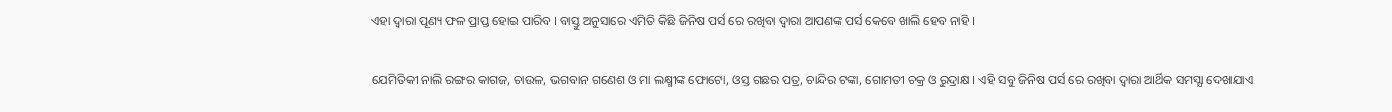ଏହା ଦ୍ଵାରା ପୂଣ୍ୟ ଫଳ ପ୍ରାପ୍ତ ହୋଇ ପାରିବ । ବାସ୍ତୁ ଅନୁସାରେ ଏମିତି କିଛି ଜିନିଷ ପର୍ସ ରେ ରଖିବା ଦ୍ଵାରା ଆପଣଙ୍କ ପର୍ସ କେବେ ଖାଲି ହେବ ନାହି ।

ଯେମିତିକୀ ନାଲି ରଙ୍ଗର କାଗଜ, ଚାଉଳ, ଭଗବାନ ଗଣେଶ ଓ ମା ଲକ୍ଷ୍ମୀଙ୍କ ଫୋଟୋ, ଓସ୍ତ ଗଛର ପତ୍ର, ଚାନ୍ଦିର ଟଙ୍କା, ଗୋମତୀ ଚକ୍ର ଓ ରୁଦ୍ରାକ୍ଷ । ଏହି ସବୁ ଜିନିଷ ପର୍ସ ରେ ରଖିବା ଦ୍ଵାରା ଆର୍ଥିକ ସମସ୍ଯା ଦେଖାଯାଏ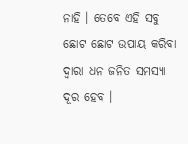ନାହି । ତେବେ ଏହି ସବୁ ଛୋଟ ଛୋଟ ଉପାୟ କରିବା ଦ୍ଵାରା ଧନ ଜନିତ ସମସ୍ୟା ଦୂର ହେବ ।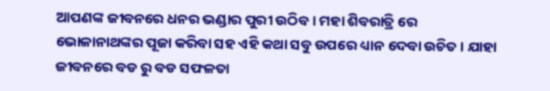ଆପଣଙ୍କ ଜୀବନରେ ଧନର ଭଣ୍ଡାର ପୁରୀ ଉଠିବ । ମହା ଶିବରାତ୍ରି ରେ ଭୋଳାନାଥଙ୍କର ପୂଜା କରିବା ସହ ଏହି କଥା ସବୁ ଉପରେ ଧ୍ୟାନ ଦେବା ଉଚିତ । ଯାହା ଜୀବନରେ ବଡ ରୁ ବଡ ସଫଳତା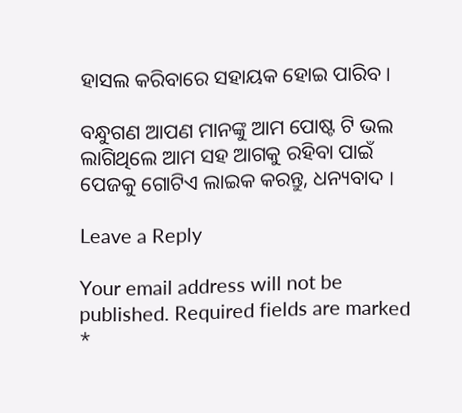ହାସଲ କରିବାରେ ସହାୟକ ହୋଇ ପାରିବ ।

ବନ୍ଧୁଗଣ ଆପଣ ମାନଙ୍କୁ ଆମ ପୋଷ୍ଟ ଟି ଭଲ ଲାଗିଥିଲେ ଆମ ସହ ଆଗକୁ ରହିବା ପାଇଁ ପେଜକୁ ଗୋଟିଏ ଲାଇକ କରନ୍ତୁ, ଧନ୍ୟବାଦ ।

Leave a Reply

Your email address will not be published. Required fields are marked *